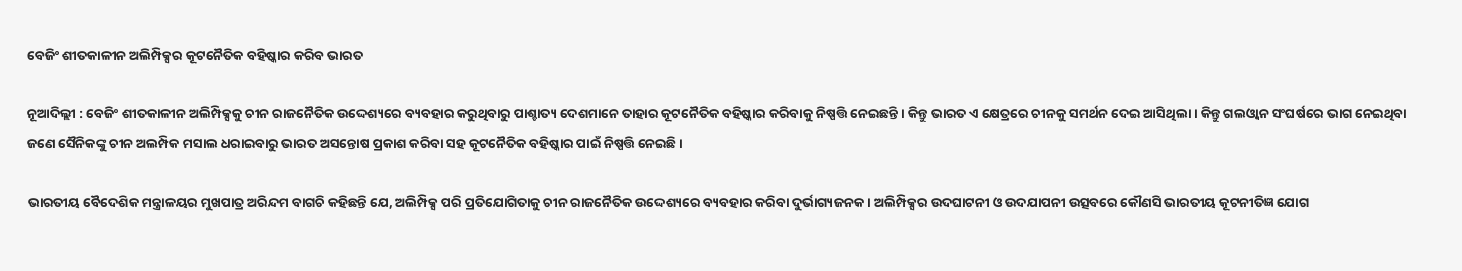ବେଜିଂ ଶୀତକାଳୀନ ଅଲିମ୍ପିକ୍ସର କୂଟନୈତିକ ବହିଷ୍କାର କରିବ ଭାରତ

ନୂଆଦିଲ୍ଲୀ : ବେଜିଂ ଶୀତକାଳୀନ ଅଲିମ୍ପିକ୍ସକୁ ଚୀନ ରାଜନୈତିକ ଉଦ୍ଦେଶ୍ୟରେ ବ୍ୟବହାର କରୁଥିବାରୁ ପାଶ୍ଚାତ୍ୟ ଦେଶମାନେ ତାହାର କୂଟନୈତିକ ବହିଷ୍କାର କରିବାକୁ ନିଷ୍ପତ୍ତି ନେଇଛନ୍ତି । କିନ୍ତୁ ଭାରତ ଏ କ୍ଷେତ୍ରରେ ଚୀନକୁ ସମର୍ଥନ ଦେଇ ଆସିଥିଲା । କିନ୍ତୁ ଗଲଓ୍ବାନ ସଂଘର୍ଷରେ ଭାଗ ନେଇଥିବା ଜଣେ ସୈନିକଙ୍କୁ ଚୀନ ଅଲମ୍ପିକ ମସାଲ ଧରାଇବାରୁ ଭାରତ ଅସନ୍ତୋଷ ପ୍ରକାଶ କରିବା ସହ କୂଟନୈତିକ ବହିଷ୍କାର ପାଇଁ ନିଷ୍ପତ୍ତି ନେଇଛି ।

ଭାରତୀୟ ବୈଦେଶିକ ମନ୍ତ୍ରାଳୟର ମୁଖପାତ୍ର ଅରିନ୍ଦମ ବାଗଚି କହିଛନ୍ତି ଯେ, ଅଲିମ୍ପିକ୍ସ ପରି ପ୍ରତିଯୋଗିତାକୁ ଚୀନ ରାଜନୈତିକ ଉଦ୍ଦେଶ୍ୟରେ ବ୍ୟବହାର କରିବା ଦୁର୍ଭାଗ୍ୟଜନକ । ଅଲିମ୍ପିକ୍ସର ଉଦଘାଟନୀ ଓ ଉଦଯାପନୀ ଉତ୍ସବରେ କୌଣସି ଭାରତୀୟ କୂଟନୀତିଜ୍ଞ ଯୋଗ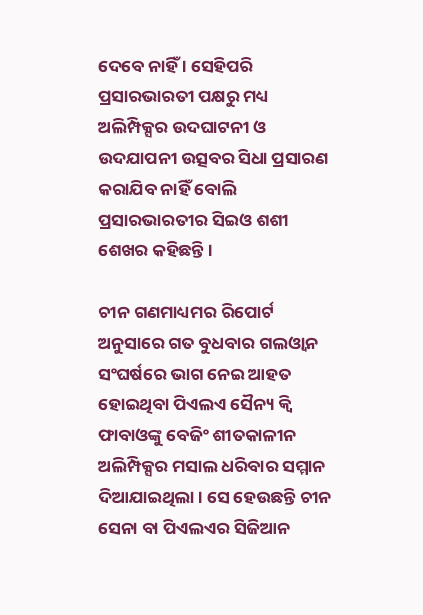ଦେବେ ନାହିଁ । ସେହିପରି ପ୍ରସାରଭାରତୀ ପକ୍ଷରୁ ମଧ୍ୟ ଅଲିମ୍ପିକ୍ସର ଉଦଘାଟନୀ ଓ ଉଦଯାପନୀ ଉତ୍ସବର ସିଧା ପ୍ରସାରଣ କରାଯିବ ନାହିଁ ବୋଲି ପ୍ରସାରଭାରତୀର ସିଇଓ ଶଶୀ ଶେଖର କହିଛନ୍ତି ।

ଚୀନ ଗଣମାଧ୍ୟମର ରିପୋର୍ଟ ଅନୁସାରେ ଗତ ବୁଧବାର ଗଲଓ୍ବାନ ସଂଘର୍ଷରେ ଭାଗ ନେଇ ଆହତ ହୋଇଥିବା ପିଏଲଏ ସୈନ୍ୟ କ୍ବି ଫାବାଓଙ୍କୁ ବେଜିଂ ଶୀତକାଳୀନ ଅଲିମ୍ପିକ୍ସର ମସାଲ ଧରିବାର ସମ୍ମାନ ଦିଆଯାଇଥିଲା । ସେ ହେଉଛନ୍ତି ଚୀନ ସେନା ବା ପିଏଲଏର ସିଜିଆନ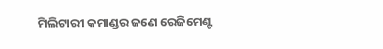ମିଲିଟାରୀ କମାଣ୍ଡର ଜଣେ ରେଜିମେଣ୍ଟ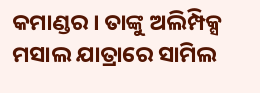କମାଣ୍ଡର । ତାଙ୍କୁ ଅଲିମ୍ପିକ୍ସ ମସାଲ ଯାତ୍ରାରେ ସାମିଲ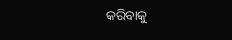କରିବାକୁ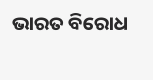ଭାରତ ବିରୋଧ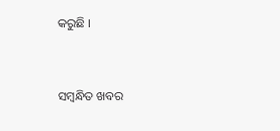କରୁଛି ।



ସମ୍ବନ୍ଧିତ ଖବର